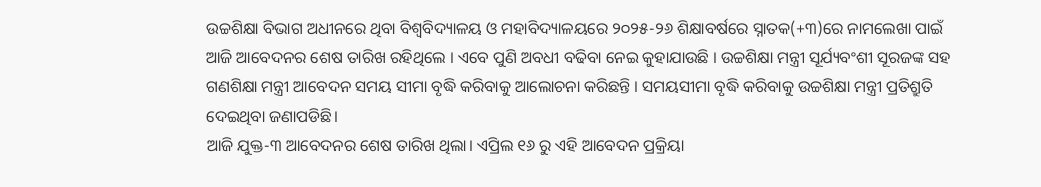ଉଚ୍ଚଶିକ୍ଷା ବିଭାଗ ଅଧୀନରେ ଥିବା ବିଶ୍ୱବିଦ୍ୟାଳୟ ଓ ମହାବିଦ୍ୟାଳୟରେ ୨୦୨୫-୨୬ ଶିକ୍ଷାବର୍ଷରେ ସ୍ନାତକ(+୩)ରେ ନାମଲେଖା ପାଇଁ ଆଜି ଆବେଦନର ଶେଷ ତାରିଖ ରହିଥିଲେ । ଏବେ ପୁଣି ଅବଧୀ ବଢିବା ନେଇ କୁହାଯାଉଛି । ଉଚ୍ଚଶିକ୍ଷା ମନ୍ତ୍ରୀ ସୂର୍ଯ୍ୟବଂଶୀ ସୂରଜଙ୍କ ସହ ଗଣଶିକ୍ଷା ମନ୍ତ୍ରୀ ଆବେଦନ ସମୟ ସୀମା ବୃଦ୍ଧି କରିବାକୁ ଆଲୋଚନା କରିଛନ୍ତି । ସମୟସୀମା ବୃଦ୍ଧି କରିବାକୁ ଉଚ୍ଚଶିକ୍ଷା ମନ୍ତ୍ରୀ ପ୍ରତିଶ୍ରୁତି ଦେଇଥିବା ଜଣାପଡିଛି।
ଆଜି ଯୁକ୍ତ-୩ ଆବେଦନର ଶେଷ ତାରିଖ ଥିଲା। ଏପ୍ରିଲ ୧୬ ରୁ ଏହି ଆବେଦନ ପ୍ରକ୍ରିୟା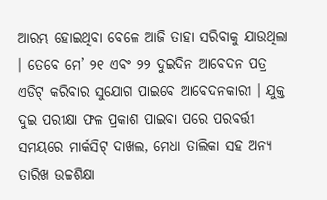ଆରମ୍ଭ ହୋଇଥିବା ବେଳେ ଆଜି ତାହା ସରିବାକୁ ଯାଉଥିଲା । ତେବେ ମେ’ ୨୧ ଏବଂ ୨୨ ଦୁଇଦିନ ଆବେଦନ ପତ୍ର ଏଡିଟ୍ କରିବାର ସୁଯୋଗ ପାଇବେ ଆବେଦନକାରୀ । ଯୁକ୍ତ ଦୁଇ ପରୀକ୍ଷା ଫଳ ପ୍ରକାଶ ପାଇବା ପରେ ପରବର୍ତ୍ତୀ ସମୟରେ ମାର୍କସିଟ୍ ଦାଖଲ, ମେଧା ତାଲିକା ସହ ଅନ୍ୟ ତାରିଖ ଉଚ୍ଚଶିକ୍ଷା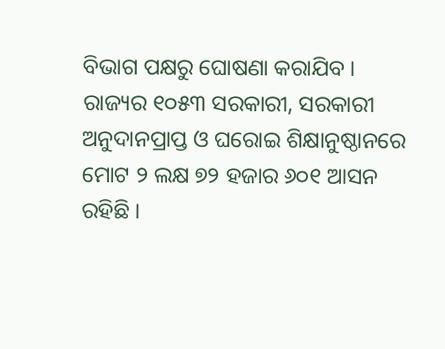ବିଭାଗ ପକ୍ଷରୁ ଘୋଷଣା କରାଯିବ ।
ରାଜ୍ୟର ୧୦୫୩ ସରକାରୀ, ସରକାରୀ ଅନୁଦାନପ୍ରାପ୍ତ ଓ ଘରୋଇ ଶିକ୍ଷାନୁଷ୍ଠାନରେ ମୋଟ ୨ ଲକ୍ଷ ୭୨ ହଜାର ୬୦୧ ଆସନ ରହିଛି ।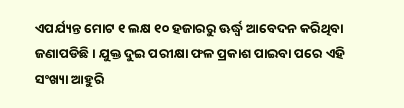ଏପର୍ଯ୍ୟନ୍ତ ମୋଟ ୧ ଲକ୍ଷ ୧୦ ହଜାରରୁ ଊର୍ଦ୍ଧ୍ବ ଆବେଦନ କରିଥିବା ଜଣାପଡିଛି । ଯୁକ୍ତ ଦୁଇ ପରୀକ୍ଷା ଫଳ ପ୍ରକାଶ ପାଇବା ପରେ ଏହି ସଂଖ୍ୟା ଆହୁରି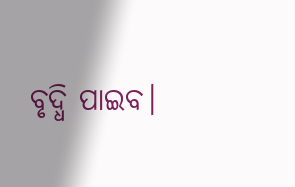ବୃଦ୍ଧି ପାଇବ।